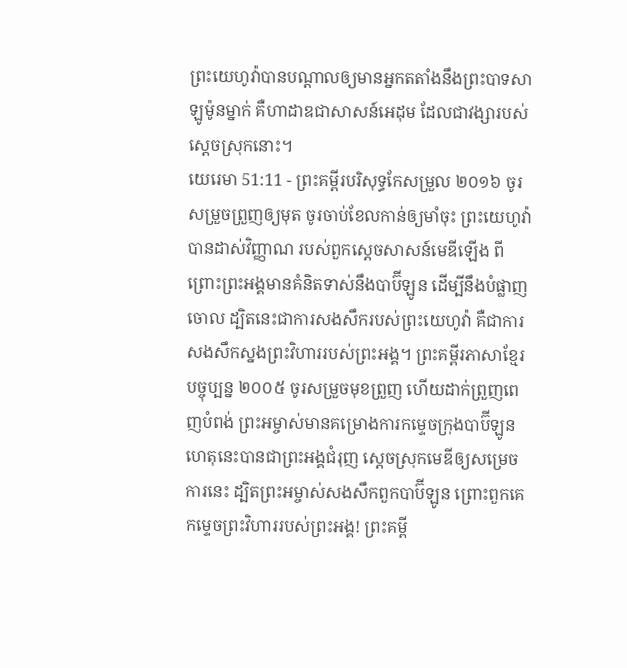ព្រះយេហូវ៉ាបានបណ្ដាលឲ្យមានអ្នកតតាំងនឹងព្រះបាទសាឡូម៉ូនម្នាក់ គឺហាដាឌជាសាសន៍អេដុម ដែលជាវង្សារបស់ស្តេចស្រុកនោះ។
យេរេមា 51:11 - ព្រះគម្ពីរបរិសុទ្ធកែសម្រួល ២០១៦ ចូរសម្រួចព្រួញឲ្យមុត ចូរចាប់ខែលកាន់ឲ្យមាំចុះ ព្រះយេហូវ៉ាបានដាស់វិញ្ញាណ របស់ពួកស្តេចសាសន៍មេឌីឡើង ពីព្រោះព្រះអង្គមានគំនិតទាស់នឹងបាប៊ីឡូន ដើម្បីនឹងបំផ្លាញចោល ដ្បិតនេះជាការសងសឹករបស់ព្រះយេហូវ៉ា គឺជាការសងសឹកស្នងព្រះវិហាររបស់ព្រះអង្គ។ ព្រះគម្ពីរភាសាខ្មែរបច្ចុប្បន្ន ២០០៥ ចូរសម្រួចមុខព្រួញ ហើយដាក់ព្រួញពេញបំពង់ ព្រះអម្ចាស់មានគម្រោងការកម្ទេចក្រុងបាប៊ីឡូន ហេតុនេះបានជាព្រះអង្គជំរុញ ស្ដេចស្រុកមេឌីឲ្យសម្រេចការនេះ ដ្បិតព្រះអម្ចាស់សងសឹកពួកបាប៊ីឡូន ព្រោះពួកគេកម្ទេចព្រះវិហាររបស់ព្រះអង្គ! ព្រះគម្ពី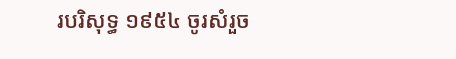របរិសុទ្ធ ១៩៥៤ ចូរសំរួច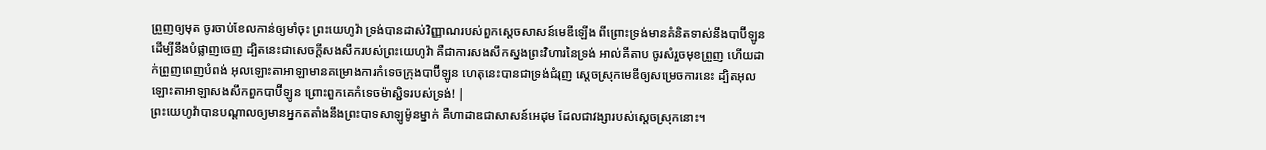ព្រួញឲ្យមុត ចូរចាប់ខែលកាន់ឲ្យមាំចុះ ព្រះយេហូវ៉ា ទ្រង់បានដាស់វិញ្ញាណរបស់ពួកស្តេចសាសន៍មេឌីឡើង ពីព្រោះទ្រង់មានគំនិតទាស់នឹងបាប៊ីឡូន ដើម្បីនឹងបំផ្លាញចេញ ដ្បិតនេះជាសេចក្ដីសងសឹករបស់ព្រះយេហូវ៉ា គឺជាការសងសឹកស្នងព្រះវិហារនៃទ្រង់ អាល់គីតាប ចូរសំរួចមុខព្រួញ ហើយដាក់ព្រួញពេញបំពង់ អុលឡោះតាអាឡាមានគម្រោងការកំទេចក្រុងបាប៊ីឡូន ហេតុនេះបានជាទ្រង់ជំរុញ ស្ដេចស្រុកមេឌីឲ្យសម្រេចការនេះ ដ្បិតអុលឡោះតាអាឡាសងសឹកពួកបាប៊ីឡូន ព្រោះពួកគេកំទេចម៉ាស្ជិទរបស់ទ្រង់! |
ព្រះយេហូវ៉ាបានបណ្ដាលឲ្យមានអ្នកតតាំងនឹងព្រះបាទសាឡូម៉ូនម្នាក់ គឺហាដាឌជាសាសន៍អេដុម ដែលជាវង្សារបស់ស្តេចស្រុកនោះ។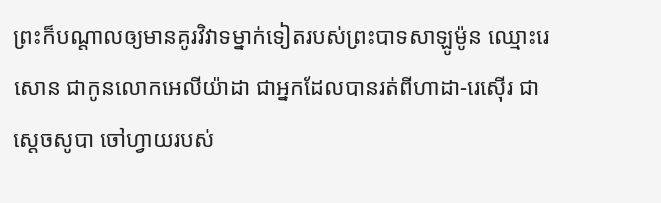ព្រះក៏បណ្ដាលឲ្យមានគូរវិវាទម្នាក់ទៀតរបស់ព្រះបាទសាឡូម៉ូន ឈ្មោះរេសោន ជាកូនលោកអេលីយ៉ាដា ជាអ្នកដែលបានរត់ពីហាដា-រេស៊ើរ ជាស្តេចសូបា ចៅហ្វាយរបស់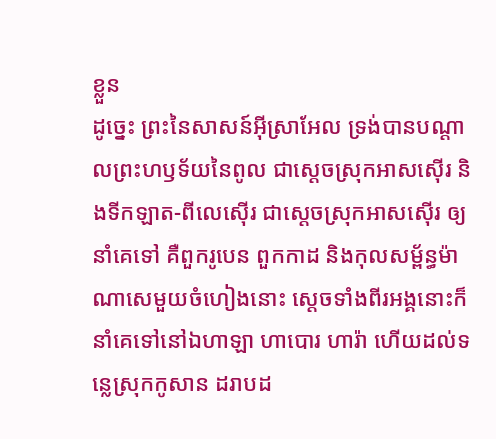ខ្លួន
ដូច្នេះ ព្រះនៃសាសន៍អ៊ីស្រាអែល ទ្រង់បានបណ្ដាលព្រះហឫទ័យនៃពូល ជាស្តេចស្រុកអាសស៊ើរ និងទីកឡាត-ពីលេស៊ើរ ជាស្តេចស្រុកអាសស៊ើរ ឲ្យនាំគេទៅ គឺពួករូបេន ពួកកាដ និងកុលសម្ព័ន្ធម៉ាណាសេមួយចំហៀងនោះ ស្តេចទាំងពីរអង្គនោះក៏នាំគេទៅនៅឯហាឡា ហាបោរ ហារ៉ា ហើយដល់ទន្លេស្រុកកូសាន ដរាបដ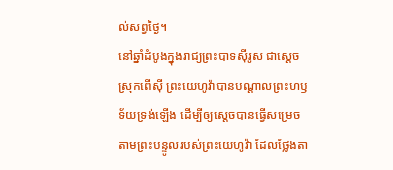ល់សព្វថ្ងៃ។
នៅឆ្នាំដំបូងក្នុងរាជ្យព្រះបាទស៊ីរូស ជាស្តេចស្រុកពើស៊ី ព្រះយេហូវ៉ាបានបណ្ដាលព្រះហឫទ័យទ្រង់ឡើង ដើម្បីឲ្យស្តេចបានធ្វើសម្រេចតាមព្រះបន្ទូលរបស់ព្រះយេហូវ៉ា ដែលថ្លែងតា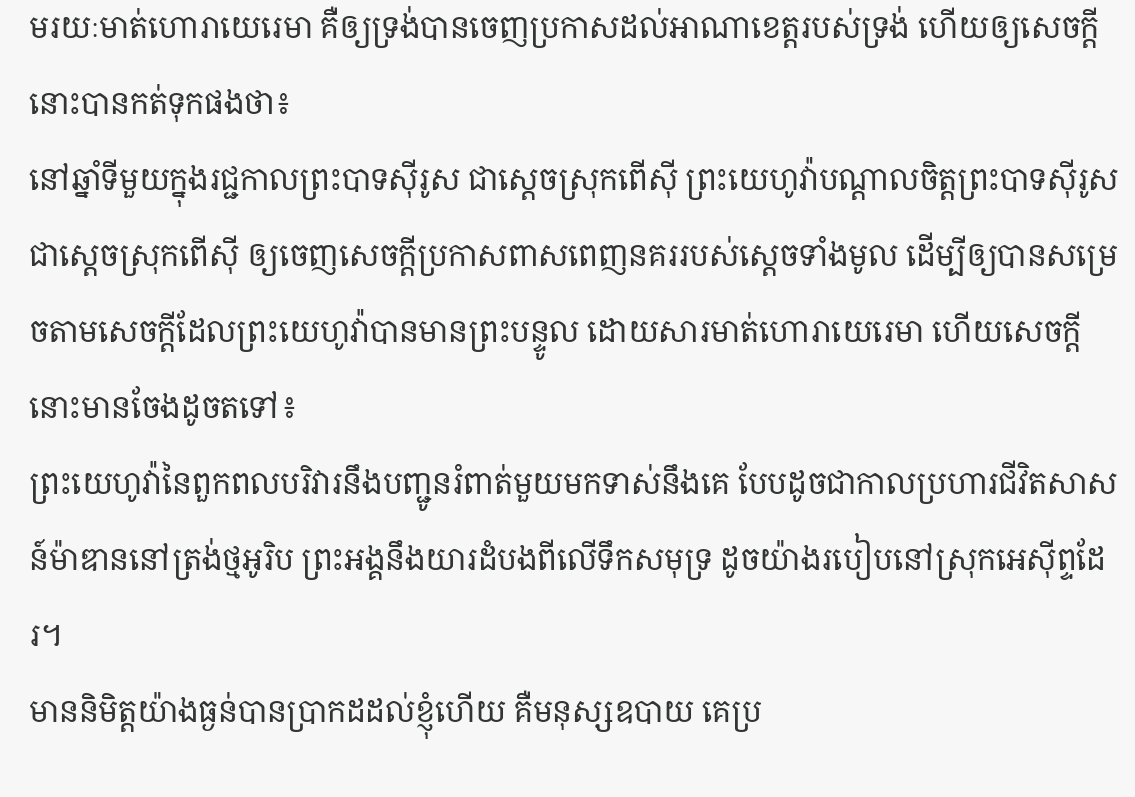មរយៈមាត់ហោរាយេរេមា គឺឲ្យទ្រង់បានចេញប្រកាសដល់អាណាខេត្តរបស់ទ្រង់ ហើយឲ្យសេចក្ដីនោះបានកត់ទុកផងថា៖
នៅឆ្នាំទីមួយក្នុងរជ្ជកាលព្រះបាទស៊ីរូស ជាស្តេចស្រុកពើស៊ី ព្រះយេហូវ៉ាបណ្ដាលចិត្តព្រះបាទស៊ីរូស ជាស្តេចស្រុកពើស៊ី ឲ្យចេញសេចក្ដីប្រកាសពាសពេញនគររបស់ស្ដេចទាំងមូល ដើម្បីឲ្យបានសម្រេចតាមសេចក្ដីដែលព្រះយេហូវ៉ាបានមានព្រះបន្ទូល ដោយសារមាត់ហោរាយេរេមា ហើយសេចក្ដីនោះមានចែងដូចតទៅ៖
ព្រះយេហូវ៉ានៃពួកពលបរិវារនឹងបញ្ជូនរំពាត់មួយមកទាស់នឹងគេ បែបដូចជាកាលប្រហារជីវិតសាសន៍ម៉ាឌាននៅត្រង់ថ្មអូរិប ព្រះអង្គនឹងយារដំបងពីលើទឹកសមុទ្រ ដូចយ៉ាងរបៀបនៅស្រុកអេស៊ីព្ទដែរ។
មាននិមិត្តយ៉ាងធ្ងន់បានប្រាកដដល់ខ្ញុំហើយ គឺមនុស្សឧបាយ គេប្រ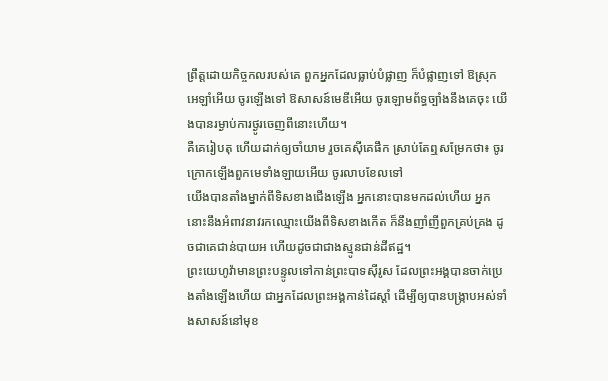ព្រឹត្តដោយកិច្ចកលរបស់គេ ពួកអ្នកដែលធ្លាប់បំផ្លាញ ក៏បំផ្លាញទៅ ឱស្រុកអេឡាំអើយ ចូរឡើងទៅ ឱសាសន៍មេឌីអើយ ចូរឡោមព័ទ្ធច្បាំងនឹងគេចុះ យើងបានរម្ងាប់ការថ្ងូរចេញពីនោះហើយ។
គឺគេរៀបតុ ហើយដាក់ឲ្យចាំយាម រួចគេស៊ីគេផឹក ស្រាប់តែឮសម្រែកថា៖ ចូរក្រោកឡើងពួកមេទាំងឡាយអើយ ចូរលាបខែលទៅ
យើងបានតាំងម្នាក់ពីទិសខាងជើងឡើង អ្នកនោះបានមកដល់ហើយ អ្នកនោះនឹងអំពាវនាវរកឈ្មោះយើងពីទិសខាងកើត ក៏នឹងញាំញីពួកគ្រប់គ្រង ដូចជាគេជាន់បាយអ ហើយដូចជាជាងស្មូនជាន់ដីឥដ្ឋ។
ព្រះយេហូវ៉ាមានព្រះបន្ទូលទៅកាន់ព្រះបាទស៊ីរូស ដែលព្រះអង្គបានចាក់ប្រេងតាំងឡើងហើយ ជាអ្នកដែលព្រះអង្គកាន់ដៃស្តាំ ដើម្បីឲ្យបានបង្ក្រាបអស់ទាំងសាសន៍នៅមុខ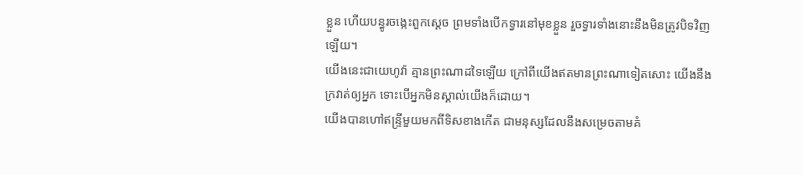ខ្លួន ហើយបន្ធូរចង្កេះពួកស្តេច ព្រមទាំងបើកទ្វារនៅមុខខ្លួន រួចទ្វារទាំងនោះនឹងមិនត្រូវបិទវិញឡើយ។
យើងនេះជាយេហូវ៉ា គ្មានព្រះណាដទៃឡើយ ក្រៅពីយើងឥតមានព្រះណាទៀតសោះ យើងនឹងក្រវាត់ឲ្យអ្នក ទោះបើអ្នកមិនស្គាល់យើងក៏ដោយ។
យើងបានហៅឥន្ទ្រីមួយមកពីទិសខាងកើត ជាមនុស្សដែលនឹងសម្រេចតាមគំ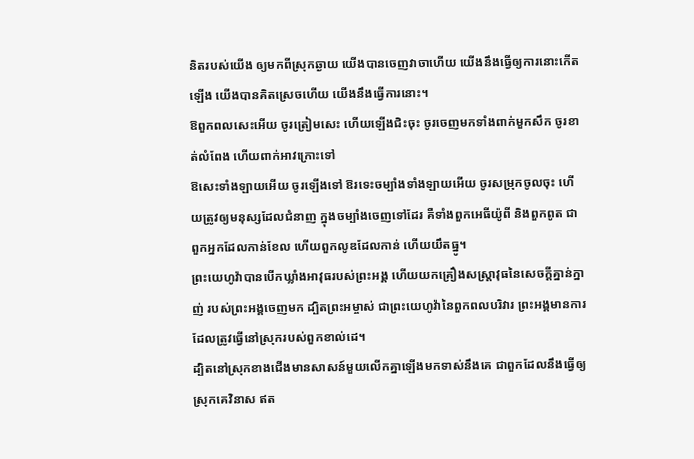និតរបស់យើង ឲ្យមកពីស្រុកឆ្ងាយ យើងបានចេញវាចាហើយ យើងនឹងធ្វើឲ្យការនោះកើតឡើង យើងបានគិតស្រេចហើយ យើងនឹងធ្វើការនោះ។
ឱពួកពលសេះអើយ ចូរត្រៀមសេះ ហើយឡើងជិះចុះ ចូរចេញមកទាំងពាក់មួកសឹក ចូរខាត់លំពែង ហើយពាក់អាវក្រោះទៅ
ឱសេះទាំងឡាយអើយ ចូរឡើងទៅ ឱរទេះចម្បាំងទាំងឡាយអើយ ចូរសម្រុកចូលចុះ ហើយត្រូវឲ្យមនុស្សដែលជំនាញ ក្នុងចម្បាំងចេញទៅដែរ គឺទាំងពួកអេធីយ៉ូពី និងពួកពូត ជាពួកអ្នកដែលកាន់ខែល ហើយពួកលូឌដែលកាន់ ហើយយឹតធ្នូ។
ព្រះយេហូវ៉ាបានបើកឃ្លាំងអាវុធរបស់ព្រះអង្គ ហើយយកគ្រឿងសស្ត្រាវុធនៃសេចក្ដីគ្នាន់ក្នាញ់ របស់ព្រះអង្គចេញមក ដ្បិតព្រះអម្ចាស់ ជាព្រះយេហូវ៉ានៃពួកពលបរិវារ ព្រះអង្គមានការដែលត្រូវធ្វើនៅស្រុករបស់ពួកខាល់ដេ។
ដ្បិតនៅស្រុកខាងជើងមានសាសន៍មួយលើកគ្នាឡើងមកទាស់នឹងគេ ជាពួកដែលនឹងធ្វើឲ្យស្រុកគេវិនាស ឥត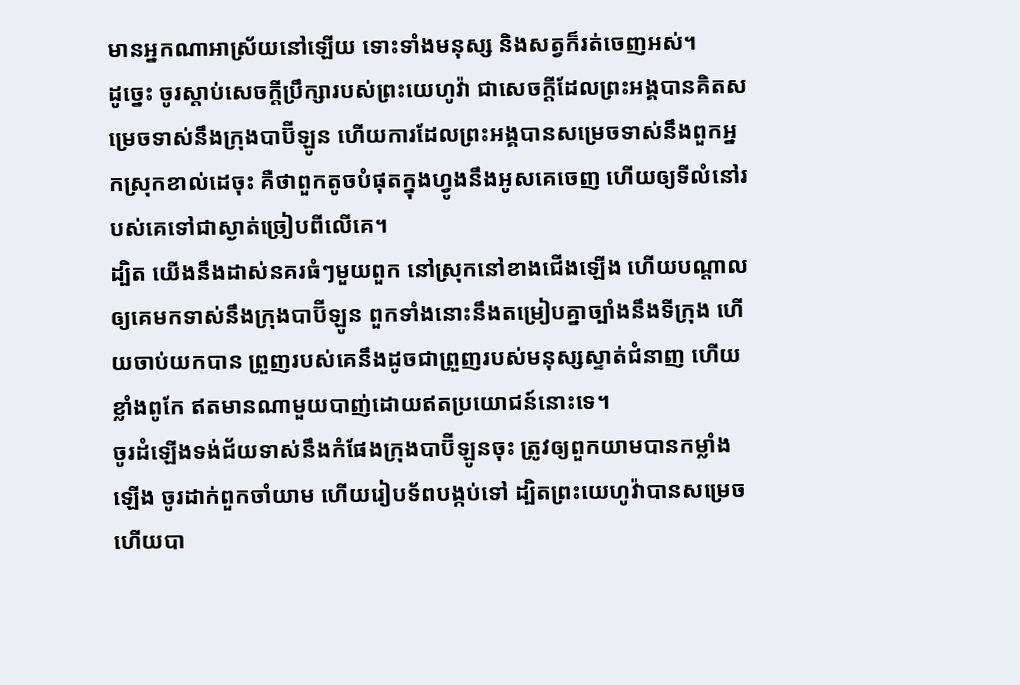មានអ្នកណាអាស្រ័យនៅឡើយ ទោះទាំងមនុស្ស និងសត្វក៏រត់ចេញអស់។
ដូច្នេះ ចូរស្តាប់សេចក្ដីប្រឹក្សារបស់ព្រះយេហូវ៉ា ជាសេចក្ដីដែលព្រះអង្គបានគិតសម្រេចទាស់នឹងក្រុងបាប៊ីឡូន ហើយការដែលព្រះអង្គបានសម្រេចទាស់នឹងពួកអ្នកស្រុកខាល់ដេចុះ គឺថាពួកតូចបំផុតក្នុងហ្វូងនឹងអូសគេចេញ ហើយឲ្យទីលំនៅរបស់គេទៅជាស្ងាត់ច្រៀបពីលើគេ។
ដ្បិត យើងនឹងដាស់នគរធំៗមួយពួក នៅស្រុកនៅខាងជើងឡើង ហើយបណ្ដាលឲ្យគេមកទាស់នឹងក្រុងបាប៊ីឡូន ពួកទាំងនោះនឹងតម្រៀបគ្នាច្បាំងនឹងទីក្រុង ហើយចាប់យកបាន ព្រួញរបស់គេនឹងដូចជាព្រួញរបស់មនុស្សស្ទាត់ជំនាញ ហើយខ្លាំងពូកែ ឥតមានណាមួយបាញ់ដោយឥតប្រយោជន៍នោះទេ។
ចូរដំឡើងទង់ជ័យទាស់នឹងកំផែងក្រុងបាប៊ីឡូនចុះ ត្រូវឲ្យពួកយាមបានកម្លាំងឡើង ចូរដាក់ពួកចាំយាម ហើយរៀបទ័ពបង្កប់ទៅ ដ្បិតព្រះយេហូវ៉ាបានសម្រេច ហើយបា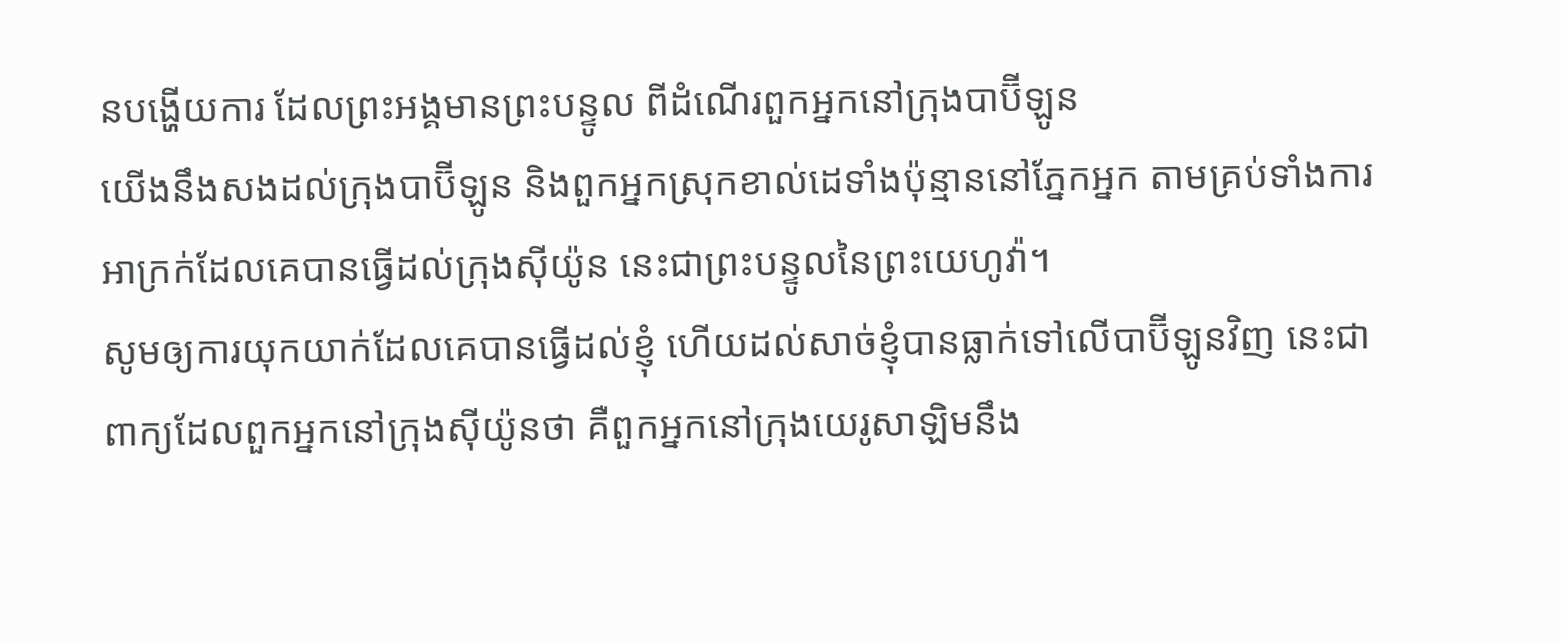នបង្ហើយការ ដែលព្រះអង្គមានព្រះបន្ទូល ពីដំណើរពួកអ្នកនៅក្រុងបាប៊ីឡូន
យើងនឹងសងដល់ក្រុងបាប៊ីឡូន និងពួកអ្នកស្រុកខាល់ដេទាំងប៉ុន្មាននៅភ្នែកអ្នក តាមគ្រប់ទាំងការអាក្រក់ដែលគេបានធ្វើដល់ក្រុងស៊ីយ៉ូន នេះជាព្រះបន្ទូលនៃព្រះយេហូវ៉ា។
សូមឲ្យការយុកយាក់ដែលគេបានធ្វើដល់ខ្ញុំ ហើយដល់សាច់ខ្ញុំបានធ្លាក់ទៅលើបាប៊ីឡូនវិញ នេះជាពាក្យដែលពួកអ្នកនៅក្រុងស៊ីយ៉ូនថា គឺពួកអ្នកនៅក្រុងយេរូសាឡិមនឹង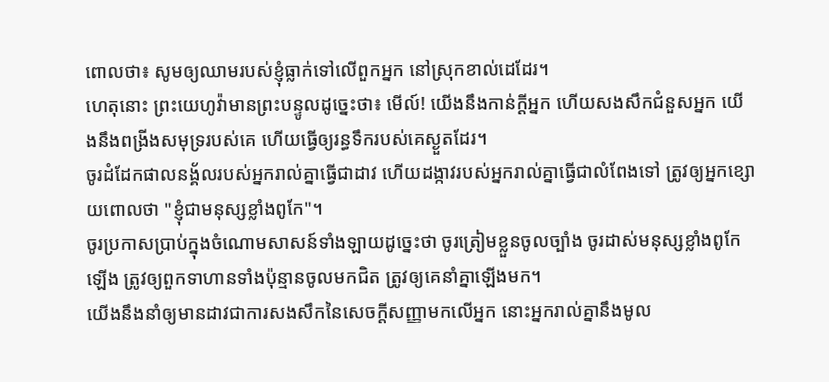ពោលថា៖ សូមឲ្យឈាមរបស់ខ្ញុំធ្លាក់ទៅលើពួកអ្នក នៅស្រុកខាល់ដេដែរ។
ហេតុនោះ ព្រះយេហូវ៉ាមានព្រះបន្ទូលដូច្នេះថា៖ មើល៍! យើងនឹងកាន់ក្ដីអ្នក ហើយសងសឹកជំនួសអ្នក យើងនឹងពង្រីងសមុទ្ររបស់គេ ហើយធ្វើឲ្យរន្ធទឹករបស់គេស្ងួតដែរ។
ចូរដំដែកផាលនង្គ័លរបស់អ្នករាល់គ្នាធ្វើជាដាវ ហើយដង្កាវរបស់អ្នករាល់គ្នាធ្វើជាលំពែងទៅ ត្រូវឲ្យអ្នកខ្សោយពោលថា "ខ្ញុំជាមនុស្សខ្លាំងពូកែ"។
ចូរប្រកាសប្រាប់ក្នុងចំណោមសាសន៍ទាំងឡាយដូច្នេះថា ចូរត្រៀមខ្លួនចូលច្បាំង ចូរដាស់មនុស្សខ្លាំងពូកែឡើង ត្រូវឲ្យពួកទាហានទាំងប៉ុន្មានចូលមកជិត ត្រូវឲ្យគេនាំគ្នាឡើងមក។
យើងនឹងនាំឲ្យមានដាវជាការសងសឹកនៃសេចក្ដីសញ្ញាមកលើអ្នក នោះអ្នករាល់គ្នានឹងមូល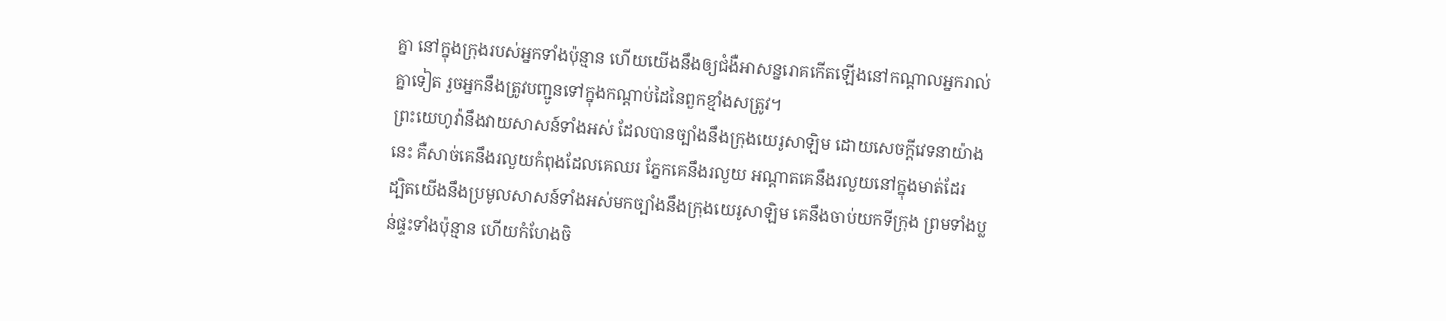គ្នា នៅក្នុងក្រុងរបស់អ្នកទាំងប៉ុន្មាន ហើយយើងនឹងឲ្យជំងឺអាសន្នរោគកើតឡើងនៅកណ្ដាលអ្នករាល់គ្នាទៀត រួចអ្នកនឹងត្រូវបញ្ជូនទៅក្នុងកណ្ដាប់ដៃនៃពួកខ្មាំងសត្រូវ។
ព្រះយេហូវ៉ានឹងវាយសាសន៍ទាំងអស់ ដែលបានច្បាំងនឹងក្រុងយេរូសាឡិម ដោយសេចក្ដីវេទនាយ៉ាងនេះ គឺសាច់គេនឹងរលួយកំពុងដែលគេឈរ ភ្នែកគេនឹងរលួយ អណ្ដាតគេនឹងរលួយនៅក្នុងមាត់ដែរ
ដ្បិតយើងនឹងប្រមូលសាសន៍ទាំងអស់មកច្បាំងនឹងក្រុងយេរូសាឡិម គេនឹងចាប់យកទីក្រុង ព្រមទាំងប្លន់ផ្ទះទាំងប៉ុន្មាន ហើយកំហែងចិ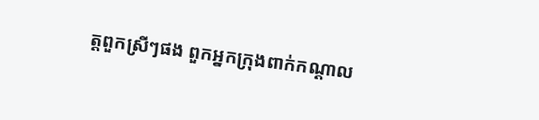ត្តពួកស្រីៗផង ពួកអ្នកក្រុងពាក់កណ្ដាល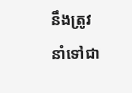នឹងត្រូវនាំទៅជា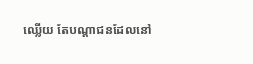ឈ្លើយ តែបណ្ដាជនដែលនៅ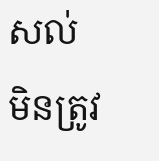សល់ មិនត្រូវ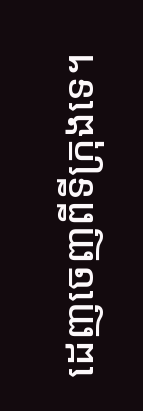ដេញចេញពីទីក្រុងទេ។